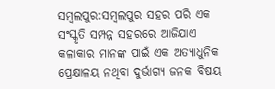ସମ୍ବଲପୁର:ସମ୍ବଲପୁର ସହର ପରି ଏକ ସଂସ୍କୃତି ସମ୍ପନ୍ନ ସହରରେ ଆଜିଯାଏ କଳାକାର ମାନଙ୍କ ପାଇଁ ଏକ ଅତ୍ୟାଧୁନିକ ପ୍ରେକ୍ଷାଳୟ ନଥିବା ଦୁର୍ଭାଗ୍ୟ ଜନକ ବିଷୟ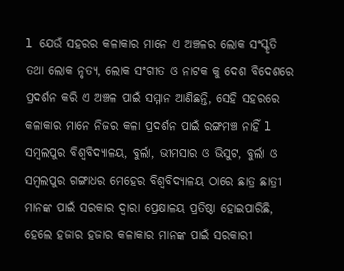l ଯେଉଁ ସହରର କଳାକାର ମାନେ ଏ ଅଞ୍ଚଳର ଲୋକ ସଂସ୍କୃତି ତଥା ଲୋକ ନୃତ୍ୟ, ଲୋକ ସଂଗୀତ ଓ ନାଟକ କୁ ଦେଶ ବିଦେଶରେ ପ୍ରଦର୍ଶନ କରି ଏ ଅଞ୍ଚଳ ପାଇଁ ସମ୍ମାନ ଆଣିଛନ୍ତି, ସେହି ସହରରେ କଳାକାର ମାନେ ନିଜର କଳା ପ୍ରଦର୍ଶନ ପାଇଁ ରଙ୍ଗମଞ୍ଚ ନାହିଁ l
ସମ୍ବଲପୁର ବିଶ୍ୱବିଦ୍ୟାଳୟ, ବୁର୍ଲା, ଭୀମସାର ଓ ଭିସୁଟ, ବୁର୍ଲା ଓ ସମ୍ବଲପୁର ଗଙ୍ଗାଧର ମେହେର ବିଶ୍ୱବିଦ୍ୟାଳୟ ଠାରେ ଛାତ୍ର ଛାତ୍ରୀ ମାନଙ୍କ ପାଇଁ ସରକାର ଦ୍ୱାରା ପ୍ରେକ୍ଷାଳୟ ପ୍ରତିଷ୍ଠା ହୋଇପାରିଛି, ହେଲେ ହଜାର ହଜାର କଳାକାର ମାନଙ୍କ ପାଇଁ ସରକାରୀ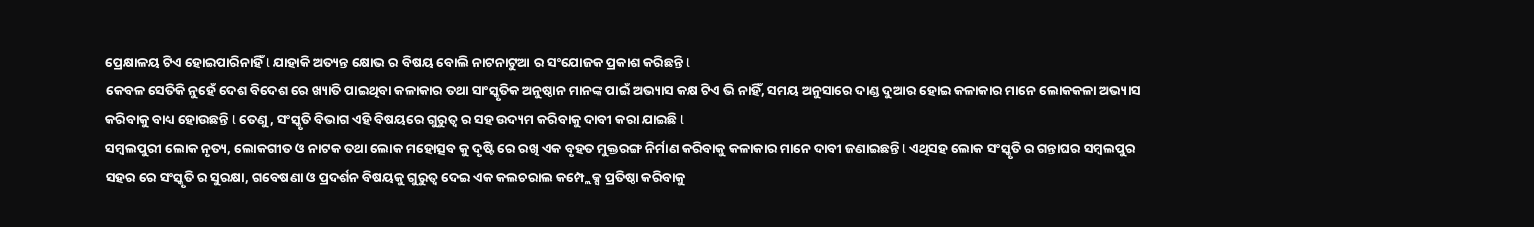ପ୍ରେକ୍ଷାଳୟ ଟିଏ ହୋଇପାରିନାହିଁ l ଯାହାକି ଅତ୍ୟନ୍ତ କ୍ଷୋଭ ର ବିଷୟ ବୋଲି ନାଟନାଟୁଆ ର ସଂଯୋଜକ ପ୍ରକାଶ କରିଛନ୍ତି l
କେବଳ ସେତିକି ନୁହେଁ ଦେଶ ବିଦେଶ ରେ ଖ୍ୟାତି ପାଇଥିବା କଳାକାର ତଥା ସାଂସ୍କୃତିକ ଅନୁଷ୍ଠାନ ମାନଙ୍କ ପାଇଁ ଅଭ୍ୟାସ କକ୍ଷ ଟିଏ ଭି ନାହିଁ, ସମୟ ଅନୁସାରେ ଦାଣ୍ଡ ଦୁଆର ହୋଇ କଳାକାର ମାନେ ଲୋକକଳା ଅଭ୍ୟାସ କରିବାକୁ ବାଧ୍ୟ ହୋଉଛନ୍ତି l ତେଣୁ, ସଂସ୍କୃତି ବିଭାଗ ଏହି ବିଷୟରେ ଗୁରୁତ୍ୱ ର ସହ ଉଦ୍ୟମ କରିବାକୁ ଦାବୀ କରା ଯାଇଛି l
ସମ୍ବଲପୁରୀ ଲୋକ ନୃତ୍ୟ, ଲୋକଗୀତ ଓ ନାଟକ ତଥା ଲୋକ ମହୋତ୍ସବ କୁ ଦୃଷ୍ଟି ରେ ରଖି ଏକ ବୃହତ ମୁକ୍ତରଙ୍ଗ ନିର୍ମାଣ କରିବାକୁ କଳାକାର ମାନେ ଦାବୀ ଜଣାଇଛନ୍ତି l ଏଥିସହ ଲୋକ ସଂସ୍କୃତି ର ଗନ୍ତାଘର ସମ୍ବଲପୁର ସହର ରେ ସଂସ୍କୃତି ର ସୁରକ୍ଷା, ଗବେଷଣା ଓ ପ୍ରଦର୍ଶନ ବିଷୟକୁ ଗୁରୁତ୍ୱ ଦେଇ ଏକ କଲଚରାଲ କମ୍ପ୍ଲେକ୍ସ ପ୍ରତିଷ୍ଠା କରିବାକୁ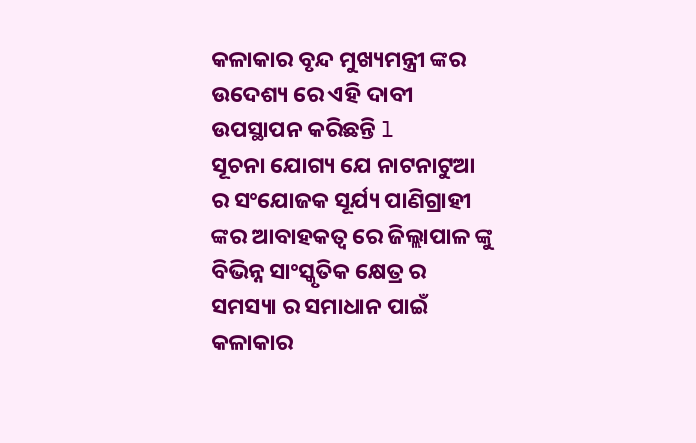କଳାକାର ବୃନ୍ଦ ମୁଖ୍ୟମନ୍ତ୍ରୀ ଙ୍କର ଉଦେଶ୍ୟ ରେ ଏହି ଦାବୀ ଉପସ୍ଥାପନ କରିଛନ୍ତି l
ସୂଚନା ଯୋଗ୍ୟ ଯେ ନାଟନାଟୁଆ ର ସଂଯୋଜକ ସୂର୍ଯ୍ୟ ପାଣିଗ୍ରାହୀ ଙ୍କର ଆବାହକତ୍ୱ ରେ ଜିଲ୍ଲାପାଳ ଙ୍କୁ ବିଭିନ୍ନ ସାଂସ୍କୃତିକ କ୍ଷେତ୍ର ର ସମସ୍ୟା ର ସମାଧାନ ପାଇଁ କଳାକାର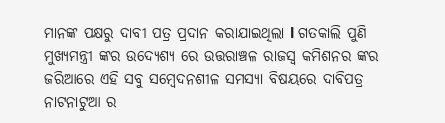ମାନଙ୍କ ପକ୍ଷରୁ ଦାବୀ ପତ୍ର ପ୍ରଦାନ କରାଯାଇଥିଲା l ଗତକାଲି ପୁଣି ମୁଖ୍ୟମନ୍ତ୍ରୀ ଙ୍କର ଉଦ୍ୟେଶ୍ୟ ରେ ଉତ୍ତରାଞ୍ଚଳ ରାଜସ୍ବ କମିଶନର ଙ୍କର ଜରିଆରେ ଏହି ସବୁ ସମ୍ବେଦନଶୀଳ ସମସ୍ୟା ବିଷୟରେ ଦାବିପତ୍ର ନାଟନାଟୁଆ ର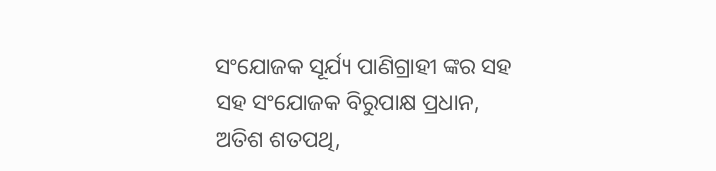ସଂଯୋଜକ ସୂର୍ଯ୍ୟ ପାଣିଗ୍ରାହୀ ଙ୍କର ସହ ସହ ସଂଯୋଜକ ବିରୁପାକ୍ଷ ପ୍ରଧାନ, ଅତିଶ ଶତପଥି,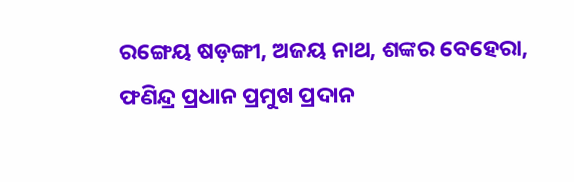ରଙ୍ଗେୟ ଷଡ଼ଙ୍ଗୀ, ଅଜୟ ନାଥ, ଶଙ୍କର ବେହେରା, ଫଣିନ୍ଦ୍ର ପ୍ରଧାନ ପ୍ରମୁଖ ପ୍ରଦାନ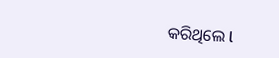କରିଥିଲେ l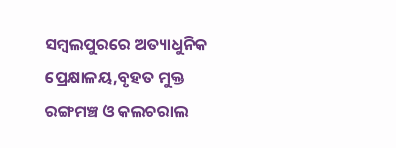ସମ୍ବଲପୁରରେ ଅତ୍ୟାଧୁନିକ ପ୍ରେକ୍ଷାଳୟ,ବୃହତ ମୁକ୍ତ ରଙ୍ଗମଞ୍ଚ ଓ କଲଚରାଲ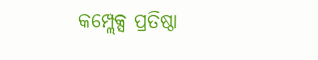କମ୍ପ୍ଲେକ୍ସ ପ୍ରତିଷ୍ଠା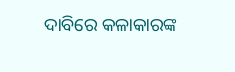ଦାବିରେ କଳାକାରଙ୍କ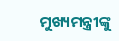ମୁଖ୍ୟମନ୍ତ୍ରୀଙ୍କୁ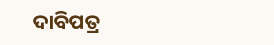ଦାବିପତ୍ର